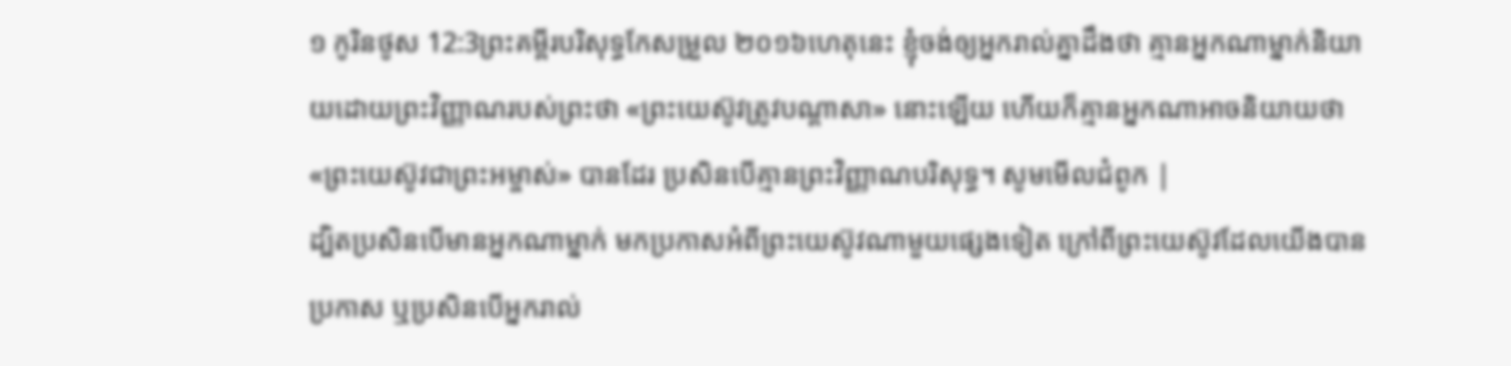១ កូរិនថូស 12:3ព្រះគម្ពីរបរិសុទ្ធកែសម្រួល ២០១៦ហេតុនេះ ខ្ញុំចង់ឲ្យអ្នករាល់គ្នាដឹងថា គ្មានអ្នកណាម្នាក់និយាយដោយព្រះវិញ្ញាណរបស់ព្រះថា «ព្រះយេស៊ូវត្រូវបណ្តាសា» នោះឡើយ ហើយក៏គ្មានអ្នកណាអាចនិយាយថា «ព្រះយេស៊ូវជាព្រះអម្ចាស់» បានដែរ ប្រសិនបើគ្មានព្រះវិញ្ញាណបរិសុទ្ធ។ សូមមើលជំពូក |
ដ្បិតប្រសិនបើមានអ្នកណាម្នាក់ មកប្រកាសអំពីព្រះយេស៊ូវណាមួយផ្សេងទៀត ក្រៅពីព្រះយេស៊ូវដែលយើងបានប្រកាស ឬប្រសិនបើអ្នករាល់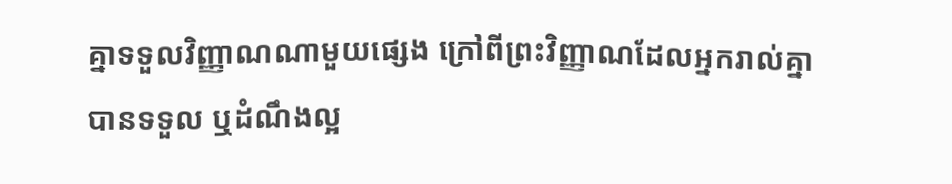គ្នាទទួលវិញ្ញាណណាមួយផ្សេង ក្រៅពីព្រះវិញ្ញាណដែលអ្នករាល់គ្នាបានទទួល ឬដំណឹងល្អ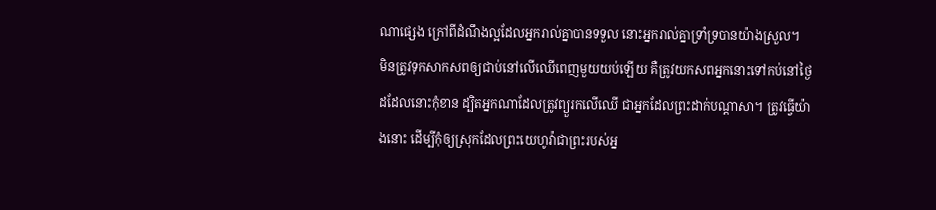ណាផ្សេង ក្រៅពីដំណឹងល្អដែលអ្នករាល់គ្នាបានទទួល នោះអ្នករាល់គ្នាទ្រាំទ្របានយ៉ាងស្រួល។
មិនត្រូវទុកសាកសពឲ្យជាប់នៅលើឈើពេញមួយយប់ឡើយ គឺត្រូវយកសពអ្នកនោះទៅកប់នៅថ្ងៃដដែលនោះកុំខាន ដ្បិតអ្នកណាដែលត្រូវព្យួរកលើឈើ ជាអ្នកដែលព្រះដាក់បណ្ដាសា។ ត្រូវធ្វើយ៉ាងនោះ ដើម្បីកុំឲ្យស្រុកដែលព្រះយេហូវ៉ាជាព្រះរបស់អ្ន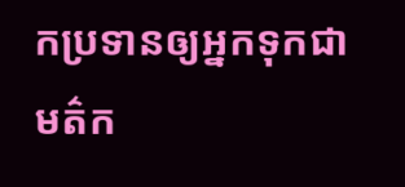កប្រទានឲ្យអ្នកទុកជាមត៌ក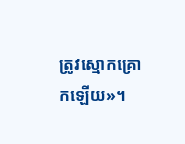ត្រូវស្មោកគ្រោកឡើយ»។